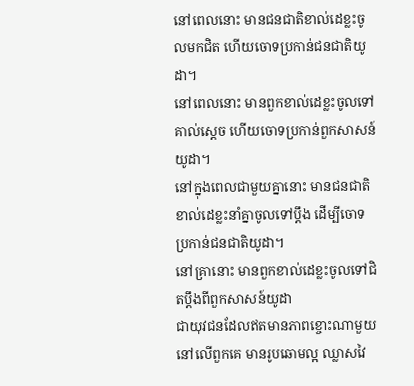នៅពេលនោះ មានជនជាតិខាល់ដេខ្លះចូលមកជិត ហើយចោទប្រកាន់ជនជាតិយូដា។
នៅពេលនោះ មានពួកខាល់ដេខ្លះចូលទៅគាល់ស្ដេច ហើយចោទប្រកាន់ពួកសាសន៍យូដា។
នៅក្នុងពេលជាមួយគ្នានោះ មានជនជាតិខាល់ដេខ្លះនាំគ្នាចូលទៅប្ដឹង ដើម្បីចោទប្រកាន់ជនជាតិយូដា។
នៅគ្រានោះ មានពួកខាល់ដេខ្លះចូលទៅជិតប្តឹងពីពួកសាសន៍យូដា
ជាយុវជនដែលឥតមានភាពខ្ចោះណាមួយនៅលើពួកគេ មានរូបឆោមល្អ ឈ្លាសវៃ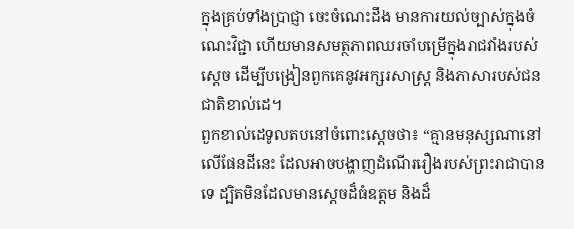ក្នុងគ្រប់ទាំងប្រាជ្ញា ចេះចំណេះដឹង មានការយល់ច្បាស់ក្នុងចំណេះវិជ្ជា ហើយមានសមត្ថភាពឈរចាំបម្រើក្នុងរាជវាំងរបស់ស្ដេច ដើម្បីបង្រៀនពួកគេនូវអក្សរសាស្ដ្រ និងភាសារបស់ជនជាតិខាល់ដេ។
ពួកខាល់ដេទូលតបនៅចំពោះស្ដេចថា៖ “គ្មានមនុស្សណានៅលើផែនដីនេះ ដែលអាចបង្ហាញដំណើររឿងរបស់ព្រះរាជាបានទេ ដ្បិតមិនដែលមានស្ដេចដ៏ធំឧត្ដម និងដ៏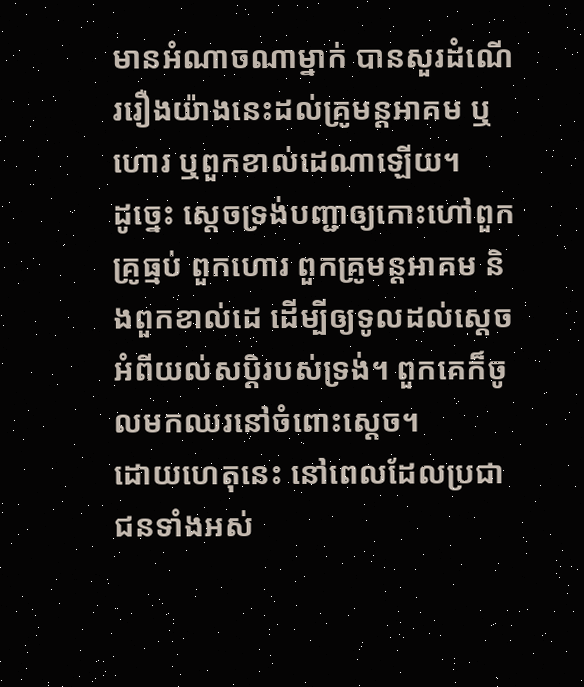មានអំណាចណាម្នាក់ បានសួរដំណើររឿងយ៉ាងនេះដល់គ្រូមន្តអាគម ឬហោរ ឬពួកខាល់ដេណាឡើយ។
ដូច្នេះ ស្ដេចទ្រង់បញ្ជាឲ្យកោះហៅពួកគ្រូធ្មប់ ពួកហោរ ពួកគ្រូមន្តអាគម និងពួកខាល់ដេ ដើម្បីឲ្យទូលដល់ស្ដេចអំពីយល់សប្តិរបស់ទ្រង់។ ពួកគេក៏ចូលមកឈរនៅចំពោះស្ដេច។
ដោយហេតុនេះ នៅពេលដែលប្រជាជនទាំងអស់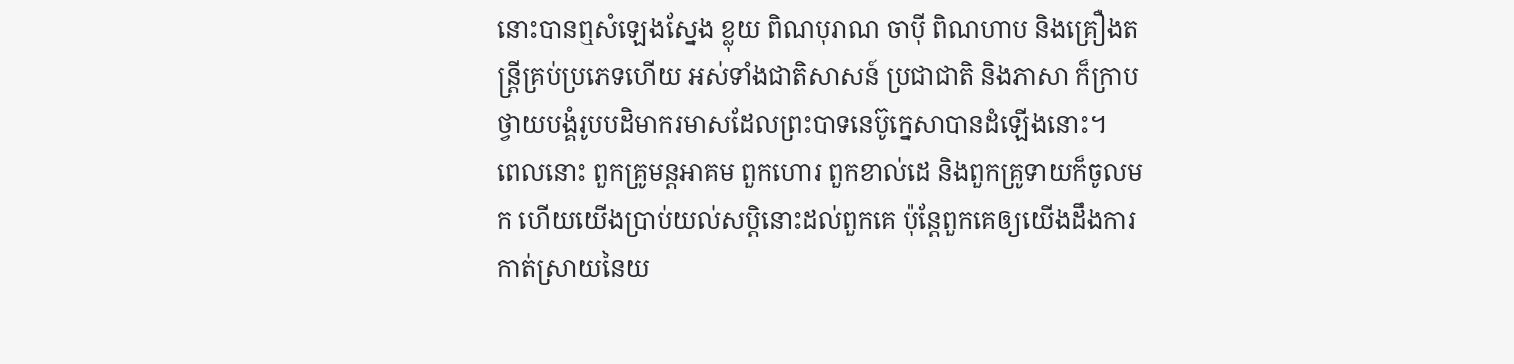នោះបានឮសំឡេងស្នែង ខ្លុយ ពិណបុរាណ ចាប៉ី ពិណហាប និងគ្រឿងតន្ត្រីគ្រប់ប្រភេទហើយ អស់ទាំងជាតិសាសន៍ ប្រជាជាតិ និងភាសា ក៏ក្រាបថ្វាយបង្គំរូបបដិមាករមាសដែលព្រះបាទនេប៊ូក្នេសាបានដំឡើងនោះ។
ពេលនោះ ពួកគ្រូមន្តអាគម ពួកហោរ ពួកខាល់ដេ និងពួកគ្រូទាយក៏ចូលមក ហើយយើងប្រាប់យល់សប្តិនោះដល់ពួកគេ ប៉ុន្តែពួកគេឲ្យយើងដឹងការកាត់ស្រាយនៃយ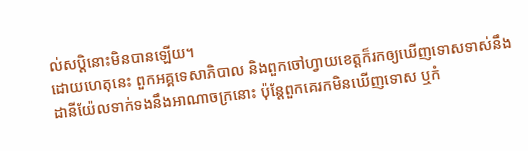ល់សប្តិនោះមិនបានឡើយ។
ដោយហេតុនេះ ពួកអគ្គទេសាភិបាល និងពួកចៅហ្វាយខេត្តក៏រកឲ្យឃើញទោសទាស់នឹងដានីយ៉ែលទាក់ទងនឹងអាណាចក្រនោះ ប៉ុន្តែពួកគេរកមិនឃើញទោស ឬកំ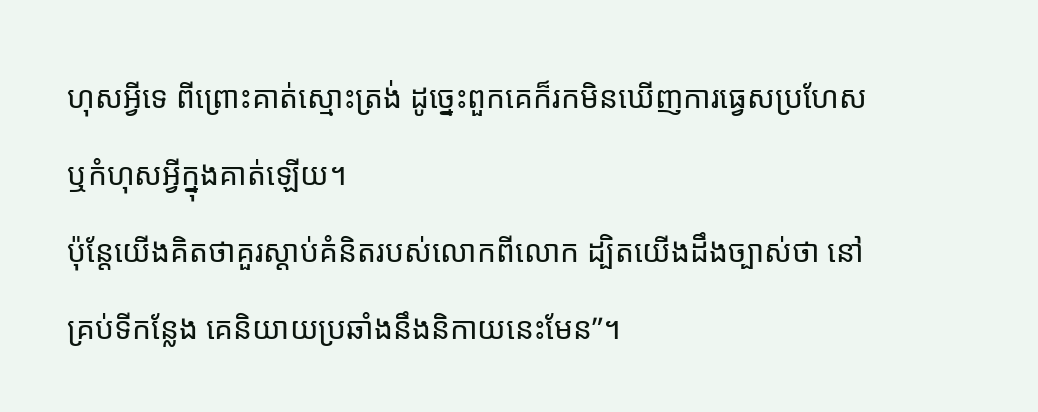ហុសអ្វីទេ ពីព្រោះគាត់ស្មោះត្រង់ ដូច្នេះពួកគេក៏រកមិនឃើញការធ្វេសប្រហែស ឬកំហុសអ្វីក្នុងគាត់ឡើយ។
ប៉ុន្តែយើងគិតថាគួរស្ដាប់គំនិតរបស់លោកពីលោក ដ្បិតយើងដឹងច្បាស់ថា នៅគ្រប់ទីកន្លែង គេនិយាយប្រឆាំងនឹងនិកាយនេះមែន”។